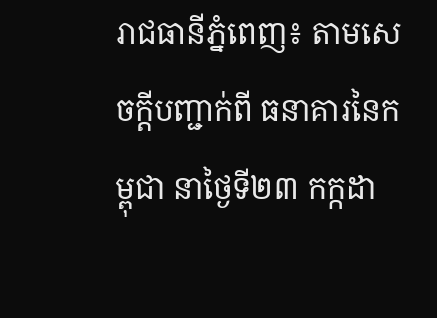រាជធានីភ្នំពេញ៖ តាមសេចក្ដីបញ្ជាក់ពី ធនាគារនៃកម្ពុជា នាថ្ងៃទី២៣ កក្កដា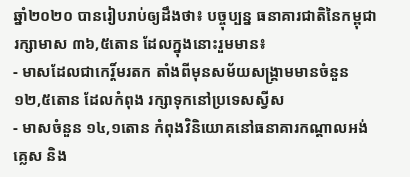ឆ្នាំ២០២០ បានរៀបរាប់ឲ្យដឹងថា៖ បច្ចុប្បន្ន ធនាគារជាតិនៃកម្ពុជារក្សាមាស ៣៦,៥តោន ដែលក្នុងនោះរួមមាន៖
- មាសដែលជាកេរ្ដិ៍មរតក តាំងពីមុនសម័យសង្រ្គាមមានចំនួន ១២,៥តោន ដែលកំពុង រក្សាទុកនៅប្រទេសស្វីស
- មាសចំនួន ១៤,១តោន កំពុងវិនិយោគនៅធនាគារកណ្ដាលអង់គ្លេស និង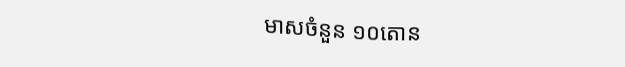មាសចំនួន ១០តោន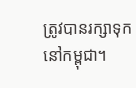ត្រូវបានរក្សាទុកនៅកម្ពុជា។